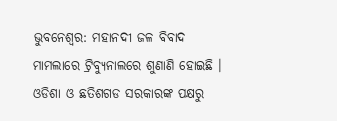ଭୁବନେଶ୍ୱର: ମହାନଦୀ ଜଳ ବିବାଦ ମାମଲାରେ ଟ୍ରିବ୍ୟୁନାଲରେ ଶୁଣାଣି ହୋଇଛି । ଓଡିଶା ଓ ଛତିଶଗଡ ସରକାରଙ୍କ ପକ୍ଷରୁ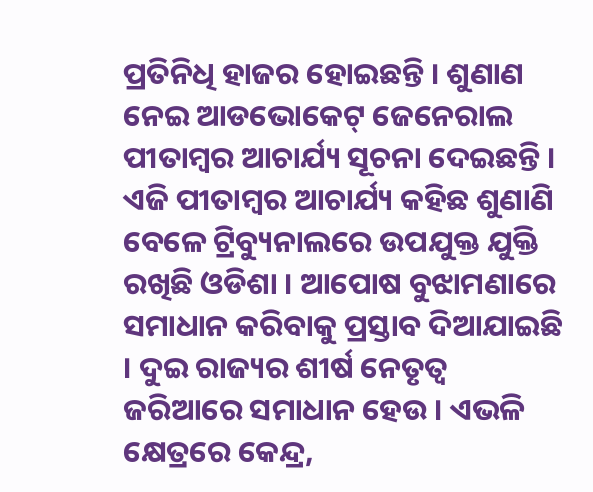ପ୍ରତିନିଧି ହାଜର ହୋଇଛନ୍ତି । ଶୁଣାଣ ନେଇ ଆଡଭୋକେଟ୍ ଜେନେରାଲ ପୀତାମ୍ବର ଆଚାର୍ଯ୍ୟ ସୂଚନା ଦେଇଛନ୍ତି ।
ଏଜି ପୀତାମ୍ବର ଆଚାର୍ଯ୍ୟ କହିଛ ଶୁଣାଣି ବେଳେ ଟ୍ରିବ୍ୟୁନାଲରେ ଉପଯୁକ୍ତ ଯୁକ୍ତି ରଖିଛି ଓଡିଶା । ଆପୋଷ ବୁଝାମଣାରେ ସମାଧାନ କରିବାକୁ ପ୍ରସ୍ତାବ ଦିଆଯାଇଛି । ଦୁଇ ରାଜ୍ୟର ଶୀର୍ଷ ନେତୃତ୍ୱ ଜରିଆରେ ସମାଧାନ ହେଉ । ଏଭଳି କ୍ଷେତ୍ରରେ କେନ୍ଦ୍ର,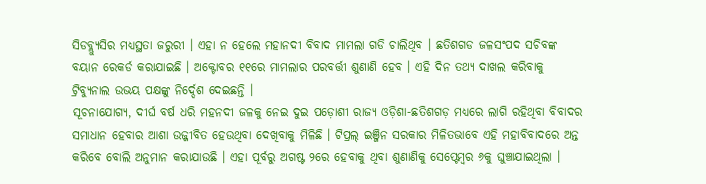ସିଡବ୍ଲ୍ୟୁସିର ମଧ୍ୟସ୍ଥତା ଜରୁରୀ । ଏହା ନ ହେଲେ ମହାନଦୀ ବିବାଦ ମାମଲା ଗଡି ଚାଲିଥିବ । ଛତିଶଗଡ ଜଳସଂପଦ ସଚିବଙ୍କ ବୟାନ ରେକର୍ଡ କରାଯାଇଛି । ଅକ୍ଟୋବର ୧୧ରେ ମାମଲାର ପରବର୍ତ୍ତୀ ଶୁଣାଣି ହେବ । ଏହି ଦିନ ତଥ୍ୟ ଦାଖଲ କରିବାକୁ ଟ୍ରିବ୍ୟୁନାଲ ଉଭୟ ପକ୍ଷଙ୍କୁ ନିର୍ଦ୍ଦେଶ ଦେଇଛନ୍ତି ।
ସୂଚନାଯୋଗ୍ୟ, ଦୀର୍ଘ ବର୍ଷ ଧରି ମହନଦୀ ଜଳକୁ ନେଇ ଦୁଇ ପଡ଼ୋଶୀ ରାଜ୍ୟ ଓଡ଼ିଶା-ଛତିଶଗଡ଼ ମଧ୍ୟରେ ଲାଗି ରହିଥିବା ବିବାଦର ସମାଧାନ ହେବାର ଆଶା ଉଜ୍ଜୀବିତ ହେଉଥିବା ଦେଖିବାକୁ ମିଳିଛି । ଟିପ୍ରଲ୍ ଇଞ୍ଜିନ ସରକାର ମିଳିତଭାବେ ଏହି ମହାବିବାଦରେ ଅନ୍ତ କରିବେ ବୋଲି ଅନୁମାନ କରାଯାଉଛି । ଏହା ପୂର୍ବରୁ ଅଗଷ୍ଟ ୨ରେ ହେବାକୁ ଥିବା ଶୁଣାଣିକୁ ସେପ୍ଟେମ୍ବର ୬କୁ ଘୁଞ୍ଚାଯାଇଥିଲା ।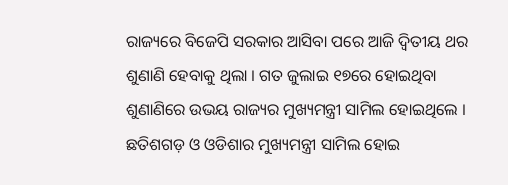ରାଜ୍ୟରେ ବିଜେପି ସରକାର ଆସିବା ପରେ ଆଜି ଦ୍ୱିତୀୟ ଥର ଶୁଣାଣି ହେବାକୁ ଥିଲା । ଗତ ଜୁଲାଇ ୧୭ରେ ହୋଇଥିବା ଶୁଣାଣିରେ ଉଭୟ ରାଜ୍ୟର ମୁଖ୍ୟମନ୍ତ୍ରୀ ସାମିଲ ହୋଇଥିଲେ । ଛତିଶଗଡ଼ ଓ ଓଡିଶାର ମୁଖ୍ୟମନ୍ତ୍ରୀ ସାମିଲ ହୋଇ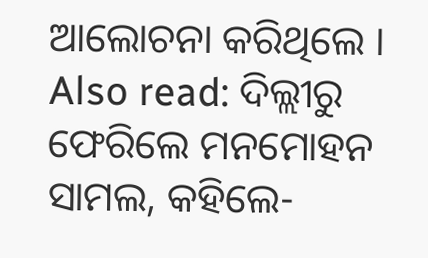ଆଲୋଚନା କରିଥିଲେ ।
Also read: ଦିଲ୍ଲୀରୁ ଫେରିଲେ ମନମୋହନ ସାମଲ, କହିଲେ-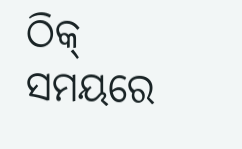ଠିକ୍ ସମୟରେ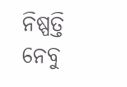ନିଷ୍ପତ୍ତି ନେବୁ